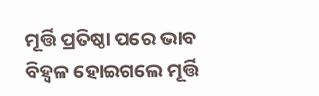ମୂର୍ତ୍ତି ପ୍ରତିଷ୍ଠା ପରେ ଭାବ ବିହ୍ଵଳ ହୋଇଗଲେ ମୂର୍ତ୍ତି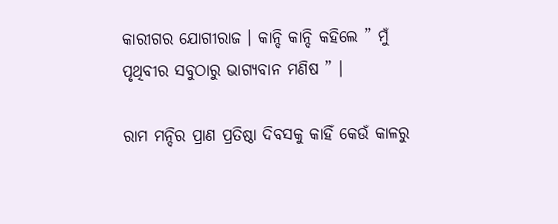କାରୀଗର ଯୋଗୀରାଜ । କାନ୍ଦି କାନ୍ଦି କହିଲେ ” ମୁଁ ପୃଥିବୀର ସବୁଠାରୁ ଭାଗ୍ୟବାନ ମଣିଷ ” ।

ରାମ ମନ୍ଦିର ପ୍ରାଣ ପ୍ରତିଷ୍ଠା ଦିବସକୁ କାହିଁ କେଉଁ କାଳରୁ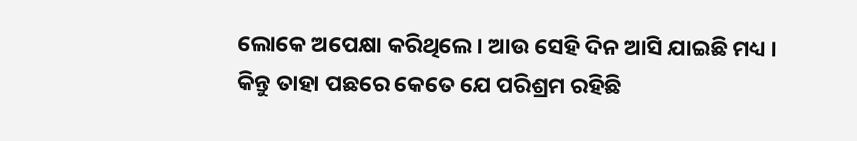ଲୋକେ ଅପେକ୍ଷା କରିଥିଲେ । ଆଉ ସେହି ଦିନ ଆସି ଯାଇଛି ମଧ୍ୟ । କିନ୍ତୁ ତାହା ପଛରେ କେତେ ଯେ ପରିଶ୍ରମ ରହିଛି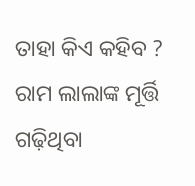ତାହା କିଏ କହିବ ? ରାମ ଲାଲାଙ୍କ ମୂର୍ତ୍ତି ଗଢ଼ିଥିବା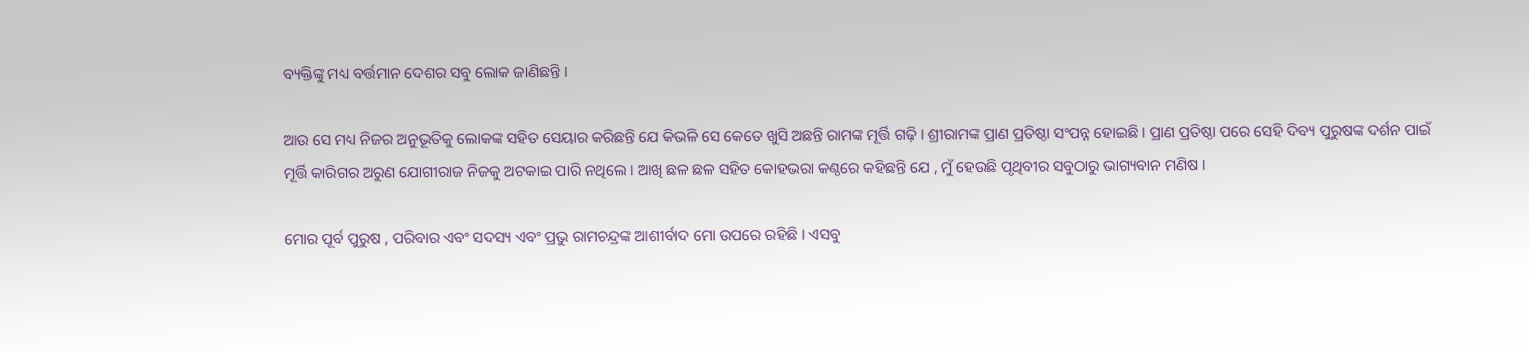ବ୍ୟକ୍ତିଙ୍କୁ ମଧ୍ୟ ବର୍ତ୍ତମାନ ଦେଶର ସବୁ ଲୋକ ଜାଣିଛନ୍ତି ।

ଆଉ ସେ ମଧ୍ୟ ନିଜର ଅନୁଭୂତିକୁ ଲୋକଙ୍କ ସହିତ ସେୟାର କରିଛନ୍ତି ଯେ କିଭଳି ସେ କେତେ ଖୁସି ଅଛନ୍ତି ରାମଙ୍କ ମୂର୍ତ୍ତି ଗଢ଼ି । ଶ୍ରୀରାମଙ୍କ ପ୍ରାଣ ପ୍ରତିଷ୍ଠା ସଂପନ୍ନ ହୋଇଛି । ପ୍ରାଣ ପ୍ରତିଷ୍ଠା ପରେ ସେହି ଦିବ୍ୟ ପୁରୁଷଙ୍କ ଦର୍ଶନ ପାଇଁ ମୂର୍ତ୍ତି କାରିଗର ଅରୁଣ ଯୋଗୀରାଜ ନିଜକୁ ଅଟକାଇ ପାରି ନଥିଲେ । ଆଖି ଛଳ ଛଳ ସହିତ କୋହଭରା କଣ୍ଠରେ କହିଛନ୍ତି ଯେ , ମୁଁ ହେଉଛି ପୃଥିବୀର ସବୁଠାରୁ ଭାଗ୍ୟବାନ ମଣିଷ ।

ମୋର ପୂର୍ବ ପୁରୁଷ , ପରିବାର ଏବଂ ସଦସ୍ୟ ଏବଂ ପ୍ରଭୁ ରାମଚନ୍ଦ୍ରଙ୍କ ଆଶୀର୍ବାଦ ମୋ ଉପରେ ରହିଛି । ଏସବୁ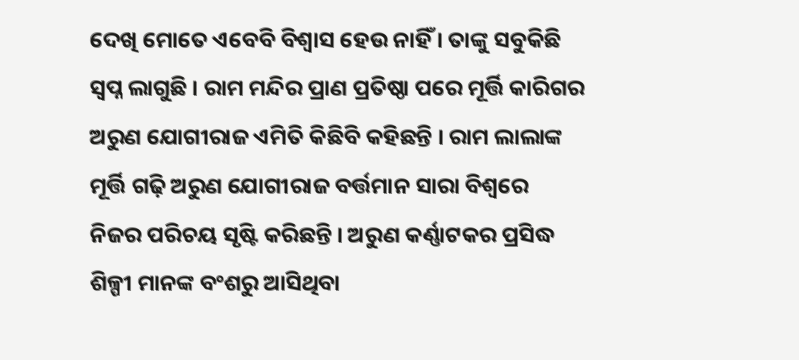ଦେଖି ମୋତେ ଏବେବି ବିଶ୍ୱାସ ହେଉ ନାହିଁ । ତାଙ୍କୁ ସବୁକିଛି ସ୍ୱପ୍ନ ଲାଗୁଛି । ରାମ ମନ୍ଦିର ପ୍ରାଣ ପ୍ରତିଷ୍ଠା ପରେ ମୂର୍ତ୍ତି କାରିଗର ଅରୁଣ ଯୋଗୀରାଜ ଏମିତି କିଛିବି କହିଛନ୍ତି । ରାମ ଲାଲାଙ୍କ ମୂର୍ତ୍ତି ଗଢ଼ି ଅରୁଣ ଯୋଗୀରାଜ ବର୍ତ୍ତମାନ ସାରା ବିଶ୍ୱରେ ନିଜର ପରିଚୟ ସୃଷ୍ଟି କରିଛନ୍ତି । ଅରୁଣ କର୍ଣ୍ଣାଟକର ପ୍ରସିଦ୍ଧ ଶିଳ୍ପୀ ମାନଙ୍କ ବଂଶରୁ ଆସିଥିବା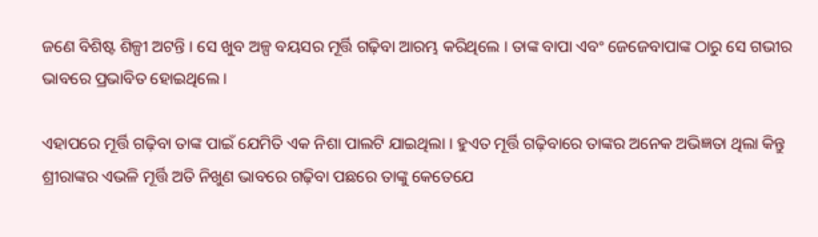ଜଣେ ବିଶିଷ୍ଟ ଶିଳ୍ପୀ ଅଟନ୍ତି । ସେ ଖୁବ ଅଳ୍ପ ବୟସର ମୂର୍ତ୍ତି ଗଢ଼ିବା ଆରମ୍ଭ କରିଥିଲେ । ତାଙ୍କ ବାପା ଏବଂ ଜେଜେବାପାଙ୍କ ଠାରୁ ସେ ଗଭୀର ଭାବରେ ପ୍ରଭାବିତ ହୋଇଥିଲେ ।

ଏହାପରେ ମୂର୍ତ୍ତି ଗଢ଼ିବା ତାଙ୍କ ପାଇଁ ଯେମିତି ଏକ ନିଶା ପାଲଟି ଯାଇଥିଲା । ହୁଏତ ମୂର୍ତ୍ତି ଗଢ଼ିବାରେ ତାଙ୍କର ଅନେକ ଅଭିଜ୍ଞତା ଥିଲା କିନ୍ତୁ ଶ୍ରୀରାଙ୍କର ଏଭଳି ମୂର୍ତ୍ତି ଅତି ନିଖୁଣ ଭାବରେ ଗଢ଼ିବା ପଛରେ ତାଙ୍କୁ କେତେଯେ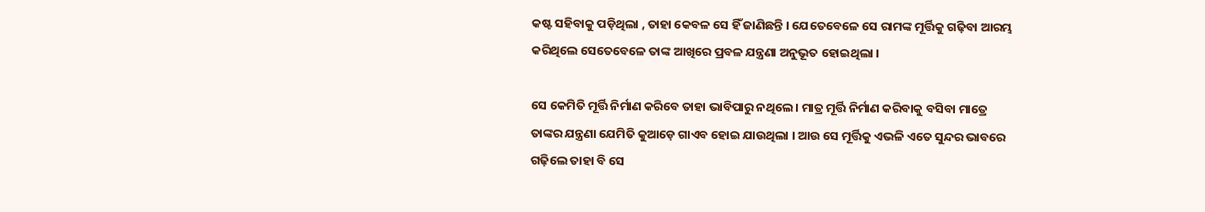କଷ୍ଟ ସହିବାକୁ ପଡ଼ିଥିଲା , ତାହା କେବଳ ସେ ହିଁ ଜାଣିଛନ୍ତି । ଯେତେବେଳେ ସେ ରାମଙ୍କ ମୂର୍ତ୍ତିକୁ ଗଢ଼ିବା ଆରମ୍ଭ କରିଥିଲେ ସେତେବେଳେ ତାଙ୍କ ଆଖିରେ ପ୍ରବଳ ଯନ୍ତ୍ରଣା ଅନୁଭୂତ ହୋଇଥିଲା ।

ସେ କେମିତି ମୂର୍ତ୍ତି ନିର୍ମାଣ କରିବେ ତାହା ଭାବିପାରୁ ନଥିଲେ । ମାତ୍ର ମୂର୍ତ୍ତି ନିର୍ମାଣ କରିବାକୁ ବସିବା ମାତ୍ରେ ତାଙ୍କର ଯନ୍ତ୍ରଣା ଯେମିତି କୁଆଡ଼େ ଗାଏବ ହୋଇ ଯାଉଥିଲା । ଆଉ ସେ ମୂର୍ତ୍ତିକୁ ଏଭଳି ଏତେ ସୁନ୍ଦର ଭାବରେ ଗଢ଼ିଲେ ତାହା ବି ସେ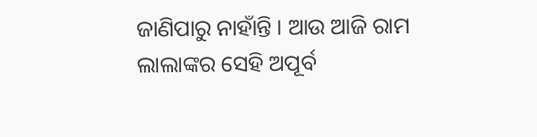ଜାଣିପାରୁ ନାହାଁନ୍ତି । ଆଉ ଆଜି ରାମ ଲାଲାଙ୍କର ସେହି ଅପୂର୍ବ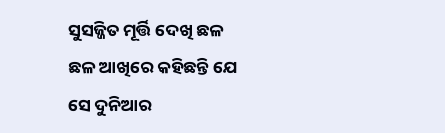ସୁସଜ୍ଜିତ ମୂର୍ତ୍ତି ଦେଖି ଛଳ ଛଳ ଆଖିରେ କହିଛନ୍ତି ଯେ ସେ ଦୁନିଆର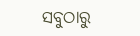ସବୁଠାରୁ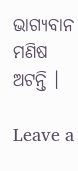ଭାଗ୍ୟବାନ ମଣିଷ ଅଟନ୍ତି ।

Leave a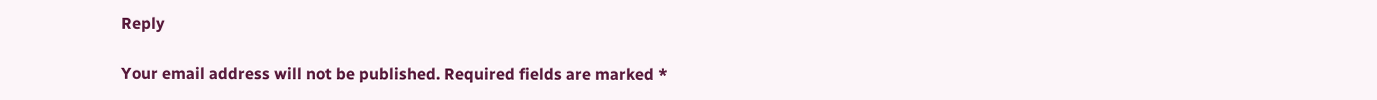Reply

Your email address will not be published. Required fields are marked *